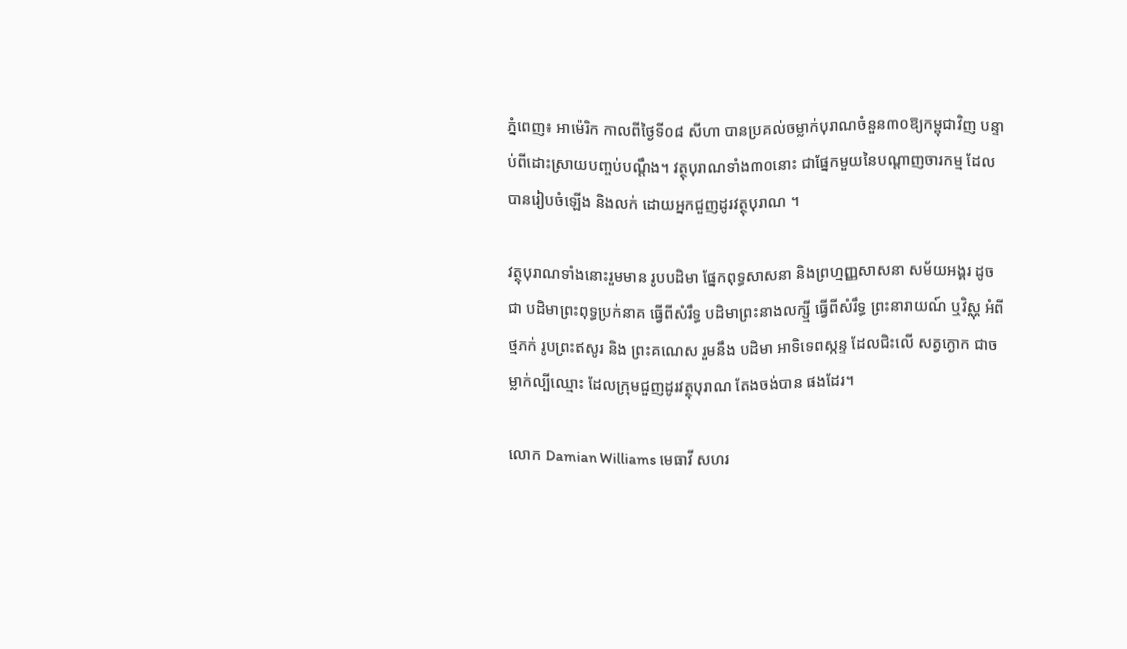ភ្នំពេញ៖ អាម៉េរិក កាលពីថ្ងៃទី០៨ សីហា បានប្រគល់ចម្លាក់បុរាណចំនួន៣០ឱ្យកម្ពុជាវិញ បន្ទាប់ពីដោះស្រាយបញ្ចប់បណ្ដឹង។ វត្ថុបុរាណទាំង៣០នោះ ជាផ្នែកមួយនៃបណ្តាញចារកម្ម ដែលបានរៀបចំឡើង និងលក់ ដោយអ្នកជួញដូរវត្ថុបុរាណ ។

វត្ថុបុរាណទាំងនោះរួមមាន រូបបដិមា ផ្នែកពុទ្ធសាសនា និងព្រហ្មញ្ញសាសនា សម័យអង្គរ ដូចជា បដិមាព្រះពុទ្ធប្រក់នាគ ធ្វើពីសំរឹទ្ធ បដិមាព្រះនាងលក្ស្មី ធ្វើពីសំរឹទ្ធ ព្រះនារាយណ៍ ឬវិស្ណុ អំពីថ្មភក់ រូបព្រះឥសូរ និង ព្រះគណេស រួមនឹង បដិមា អាទិទេពស្កន្ទ ដែលជិះលើ សត្វក្ងោក ជាចម្លាក់ល្បីឈ្មោះ ដែលក្រុមជួញដូរវត្ថុបុរាណ តែងចង់បាន ផងដែរ។

លោក Damian Williams មេធាវី សហរ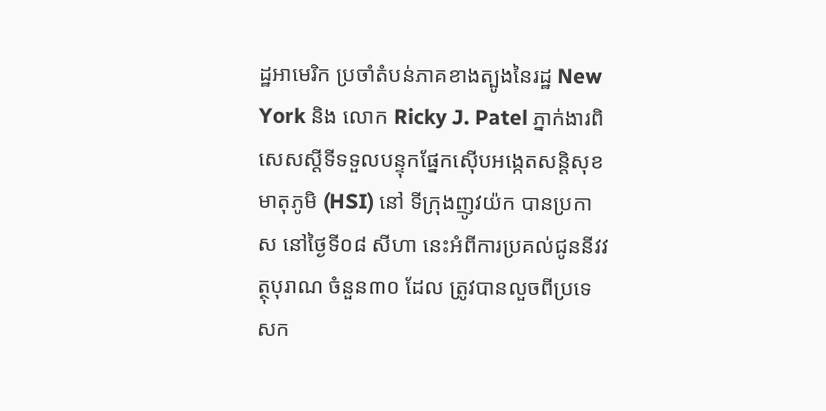ដ្ឋអាមេរិក ប្រចាំតំបន់ភាគខាងត្បូងនៃរដ្ឋ New York និង លោក Ricky J. Patel ភ្នាក់ងារពិសេសស្តីទីទទួលបន្ទុកផ្នែកស៊ើបអង្កេតសន្តិសុខមាតុភូមិ (HSI) នៅ ទីក្រុងញូវយ៉ក បានប្រកាស នៅថ្ងៃទី០៨ សីហា នេះអំពីការប្រគល់ជូននីវវត្ថុបុរាណ ចំនួន៣០ ដែល ត្រូវបានលួចពីប្រទេសក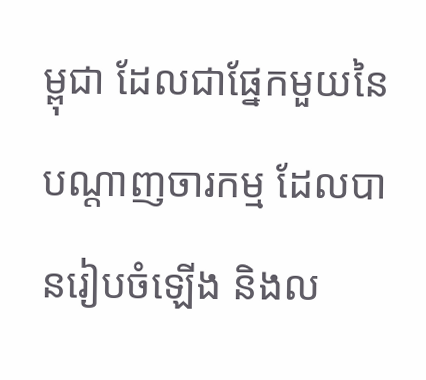ម្ពុជា ដែលជាផ្នែកមួយនៃបណ្តាញចារកម្ម ដែលបានរៀបចំឡើង និងល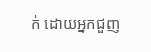ក់ ដោយអ្នកជួញ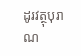ដូរវត្ថុបុរាណ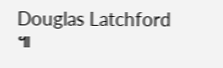Douglas Latchford ៕